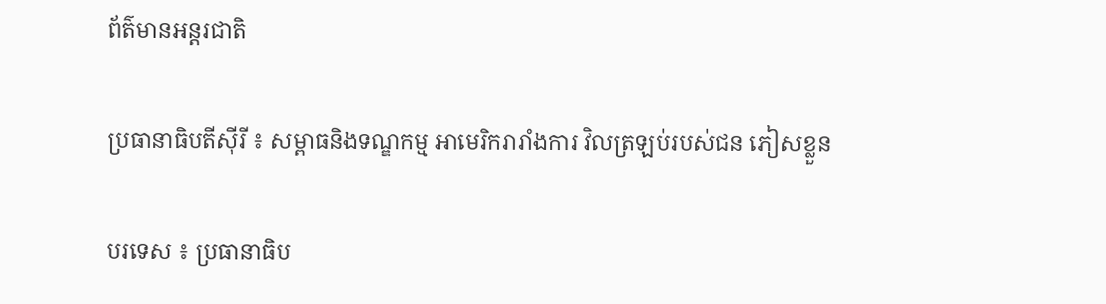ព័ត៌មានអន្តរជាតិ

ប្រធានាធិបតីស៊ីរី ៖ សម្ពាធនិងទណ្ឌកម្ម អាមេរិករារាំងការ វិលត្រឡប់របស់ជន ភៀសខ្លួន

បរទេស ៖ ប្រធានាធិប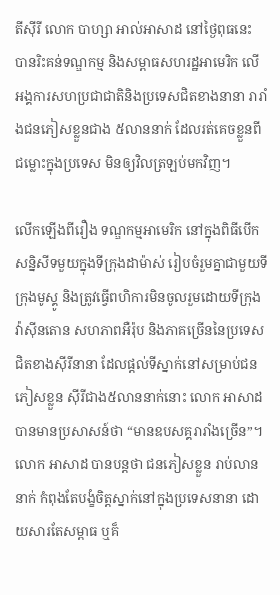តីស៊ីរី លោក បាហ្សា អាល់អាសាដ នៅថ្ងៃពុធនេះ បានរិះគន់ទណ្ឌកម្ម និងសម្ពាធសហរដ្ឋអាមេរិក លើអង្គការសហប្រជាជាតិនិងប្រទេសជិតខាងនានា រារាំងជនភៀសខ្លួនជាង ៥លាននាក់ ដែលរត់គេចខ្លួនពីជម្លោះក្នុងប្រទេស មិនឲ្យវិលត្រឡប់មកវិញ។

លើកឡើងពីរឿង ទណ្ឌកម្មអាមេរិក នៅក្នុងពិធីបើកសន្និសីទមួយក្នុងទីក្រុងដាម៉ាស់ រៀបចំរួមគ្នាជាមួយទីក្រុងមូស្គូ និងត្រូវធ្វើពហិការមិនចូលរួមដោយទីក្រុងវ៉ាស៊ីនតោន សហភាពអឺរ៉ុប និងភាគច្រើននៃប្រទេស ជិតខាងស៊ីរីនានា ដែលផ្តល់ទីស្នាក់នៅសម្រាប់ជនភៀសខ្លួន ស៊ីរីជាង៥លាននាក់នោះ លោក អាសាដ បានមានប្រសាសន៍ថា “មានឧបសគ្គរារាំងច្រើន”។
លោក អាសាដ បានបន្តថា ជនភៀសខ្លួន រាប់លាននាក់ កំពុងតែបង្ខំចិត្តស្នាក់នៅក្នុងប្រទេសនានា ដោយសារតែសម្ពាធ ឬគ៏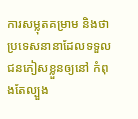ការសម្លុតគម្រាម និងថា ប្រទេសនានាដែលទទួល ជនភៀសខ្លួនឲ្យនៅ កំពុងតែល្បួង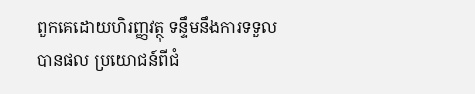ពួកគេដោយហិរញ្ញវត្ថុ ទន្ទឹមនឹងការទទួលបានផល ប្រយោជន៍ពីជំ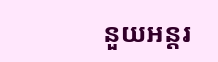នួយអន្តរ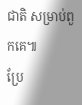ជាតិ សម្រាប់ពួកគេ៕
ប្រែ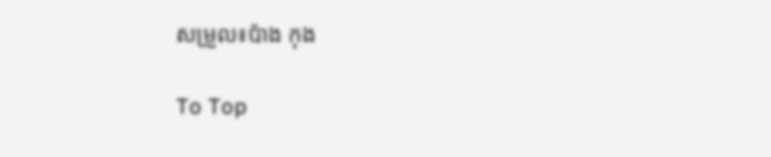សម្រួល៖ប៉ាង កុង

To Top